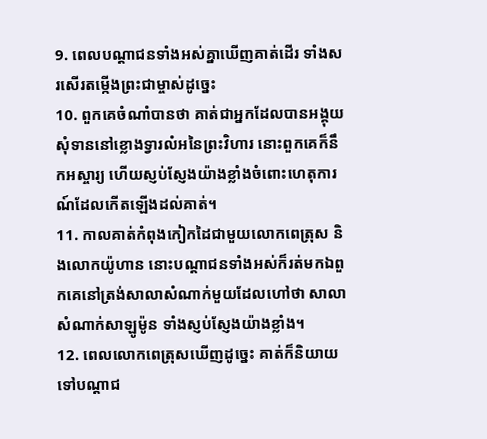9. ពេលបណ្ដាជនទាំងអស់គ្នាឃើញគាត់ដើរ ទាំងសរសើរតម្កើងព្រះជាម្ចាស់ដូច្នេះ
10. ពួកគេចំណាំបានថា គាត់ជាអ្នកដែលបានអង្គុយសុំទាននៅខ្លោងទ្វារលំអនៃព្រះវិហារ នោះពួកគេក៏នឹកអស្ចារ្យ ហើយស្ញប់ស្ញែងយ៉ាងខ្លាំងចំពោះហេតុការណ៍ដែលកើតឡើងដល់គាត់។
11. កាលគាត់កំពុងកៀកដៃជាមួយលោកពេត្រុស និងលោកយ៉ូហាន នោះបណ្ដាជនទាំងអស់ក៏រត់មកឯពួកគេនៅត្រង់សាលាសំណាក់មួយដែលហៅថា សាលាសំណាក់សាឡូម៉ូន ទាំងស្ញប់ស្ញែងយ៉ាងខ្លាំង។
12. ពេលលោកពេត្រុសឃើញដូច្នេះ គាត់ក៏និយាយទៅបណ្ដាជ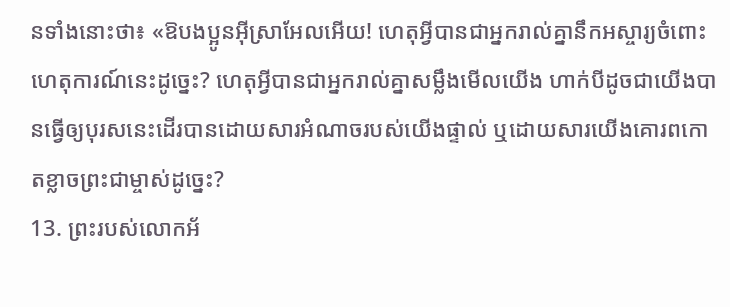នទាំងនោះថា៖ «ឱបងប្អូនអ៊ីស្រាអែលអើយ! ហេតុអ្វីបានជាអ្នករាល់គ្នានឹកអស្ចារ្យចំពោះហេតុការណ៍នេះដូច្នេះ? ហេតុអ្វីបានជាអ្នករាល់គ្នាសម្លឹងមើលយើង ហាក់បីដូចជាយើងបានធ្វើឲ្យបុរសនេះដើរបានដោយសារអំណាចរបស់យើងផ្ទាល់ ឬដោយសារយើងគោរពកោតខ្លាចព្រះជាម្ចាស់ដូច្នេះ?
13. ព្រះរបស់លោកអ័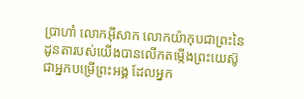ប្រាហាំ លោកអ៊ីសាក លោកយ៉ាកុបជាព្រះនៃដូនតារបស់យើងបានលើកតម្កើងព្រះយេស៊ូជាអ្នកបម្រើព្រះអង្គ ដែលអ្នក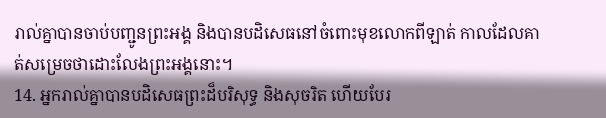រាល់គ្នាបានចាប់បញ្ជូនព្រះអង្គ និងបានបដិសេធនៅចំពោះមុខលោកពីឡាត់ កាលដែលគាត់សម្រេចថាដោះលែងព្រះអង្គនោះ។
14. អ្នករាល់គ្នាបានបដិសេធព្រះដ៏បរិសុទ្ធ និងសុចរិត ហើយបែរ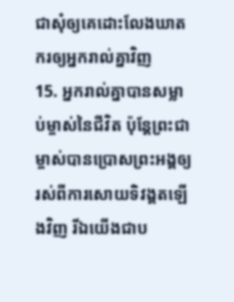ជាសុំឲ្យគេដោះលែងឃាតករឲ្យអ្នករាល់គ្នាវិញ
15. អ្នករាល់គ្នាបានសម្លាប់ម្ចាស់នៃជីវិត ប៉ុន្ដែព្រះជាម្ចាស់បានប្រោសព្រះអង្គឲ្យរស់ពីការសោយទិវង្គតឡើងវិញ រីឯយើងជាប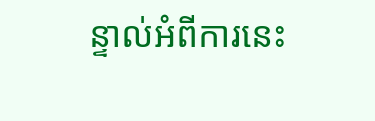ន្ទាល់អំពីការនេះ